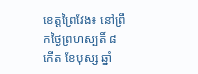ខេត្តព្រៃវែង៖ នៅព្រឹកថ្ងៃព្រហស្បតិ៍ ៨ កើត ខែបុស្ស ឆ្នាំ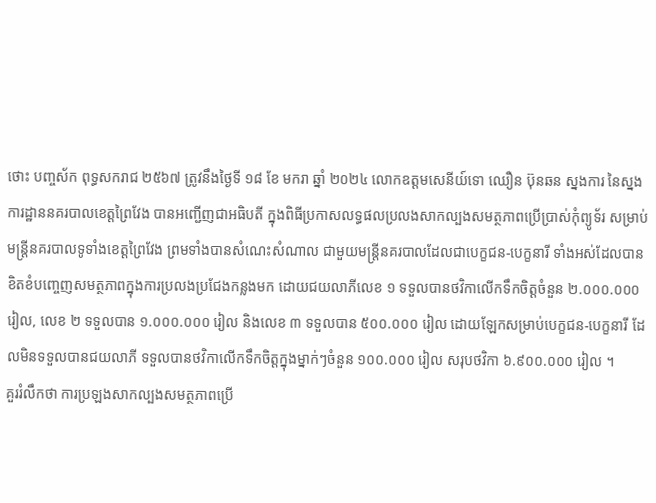ថោះ បញ្ចស័ក ពុទ្ធសករាជ ២៥៦៧ ត្រូវនឹងថ្ងៃទី ១៨ ខែ មករា ឆ្នាំ ២០២៤ លោកឧត្តមសេនីយ៍ទោ ឈឿន ប៊ុនឆន ស្នងការ នៃស្នងការដ្ឋាននគរបាលខេត្តព្រៃវែង បានអញ្ជើញជាអធិបតី ក្នុងពិធីប្រកាសលទ្ធផលប្រលងសាកល្បងសមត្ថភាពប្រើប្រាស់កុំព្យូទ័រ សម្រាប់មន្ត្រីនគរបាលទូទាំងខេត្តព្រៃវែង ព្រមទាំងបានសំណេះសំណាល ជាមួយមន្ត្រីនគរបាលដែលជាបេក្ខជន-បេក្ខនារី ទាំងអស់ដែលបានខិតខំបញ្ចេញសមត្ថភាពក្នុងការប្រលងប្រជែងកន្លងមក ដោយជយលាភីលេខ ១ ទទួលបានថវិកាលើកទឹកចិត្តចំនួន ២.០០០.០០០ រៀល, លេខ ២ ទទួលបាន ១.០០០.០០០ រៀល និងលេខ ៣ ទទួលបាន ៥០០.០០០ រៀល ដោយឡែកសម្រាប់បេក្ខជន-បេក្ខនារី ដែលមិនទទួលបានជយលាភី ទទួលបានថវិកាលើកទឹកចិត្តក្នុងម្នាក់ៗចំនួន ១០០.០០០ រៀល សរុបថវិកា ៦.៩០០.០០០ រៀល ។
គួររំលឹកថា ការប្រឡងសាកល្បងសមត្ថភាពប្រើ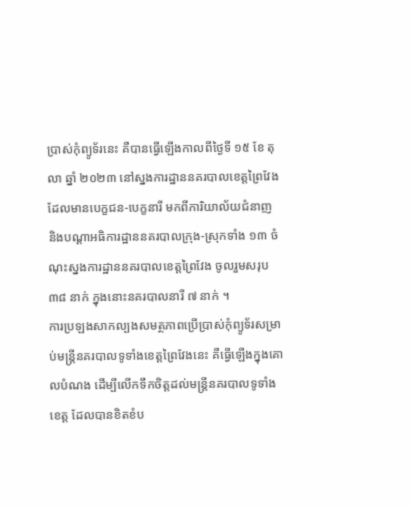ប្រាស់កុំព្យូទ័រនេះ គឺបានធ្វើឡើងកាលពីថ្ងៃទី ១៥ ខែ តុលា ឆ្នាំ ២០២៣ នៅស្នងការដ្ឋាននគរបាលខេត្តព្រៃវែង ដែលមានបេក្ខជន-បេក្ខនារី មកពីការិយាល័យជំនាញ និងបណ្ដាអធិការដ្ឋាននគរបាលក្រុង-ស្រុកទាំង ១៣ ចំណុះស្នងការដ្ឋាននគរបាលខេត្តព្រៃវែង ចូលរួមសរុប ៣៨ នាក់ ក្នុងនោះនគរបាលនារី ៧ នាក់ ។
ការប្រឡងសាកល្បងសមត្ថភាពប្រើប្រាស់កុំព្យូទ័រសម្រាប់មន្ត្រីនគរបាលទូទាំងខេត្តព្រៃវែងនេះ គឺធ្វើឡើងក្នុងគោលបំណង ដើម្បីលើកទឹកចិត្តដល់មន្ត្រីនគរបាលទូទាំងខេត្ត ដែលបានខិតខំប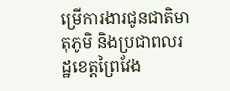ម្រើការងារជូនជាតិមាតុភូមិ និងប្រជាពលរដ្ឋខេត្តព្រៃវែង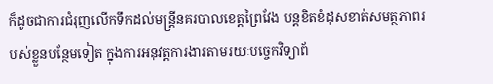ក៏ដូចជាការជំរុញលើកទឹកដល់មន្ត្រីនគរបាលខេត្តព្រៃវែង បន្តខិតខំដុសខាត់សមត្ថភាពរបស់ខ្លួនបន្ថែមទៀត ក្នុងការអនុវត្តការងារតាមរយៈបច្ចេកវិទ្យាព័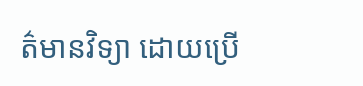ត៌មានវិទ្យា ដោយប្រើ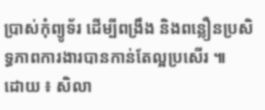ប្រាស់កុំព្យូទ័រ ដើម្បីពង្រឹង និងពន្លឿនប្រសិទ្ធភាពការងារបានកាន់តែល្អប្រសើរ ៕
ដោយ ៖ សិលា